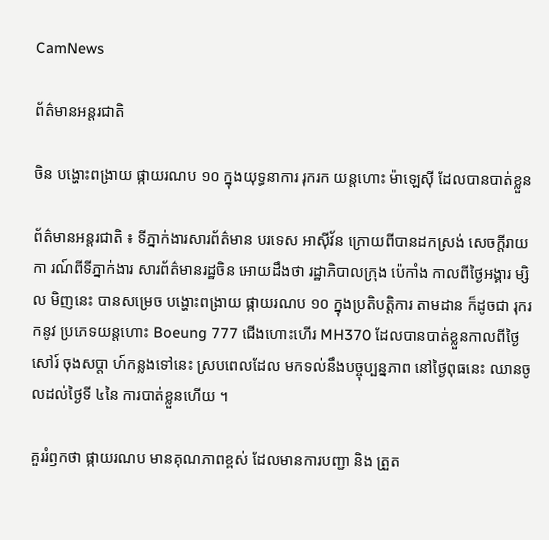CamNews

ព័ត៌មានអន្តរជាតិ

ចិន បង្ហោះពង្រាយ ផ្កាយរណប ១០ ក្នុងយុទ្ធនាការ រុករក យន្តហោះ ម៉ាឡេស៊ី ដែលបានបាត់ខ្លួន

ព័ត៌មានអន្តរជាតិ ៖ ទីភ្នាក់ងារសារព័ត៌មាន បរទេស អាស៊ីវ័ន ក្រោយពីបានដកស្រង់ សេចក្តីរាយកា រណ៍ពីទីភ្នាក់ងារ សារព័ត៌មានរដ្ឋចិន អោយដឹងថា រដ្ឋាភិបាលក្រុង ប៉េកាំង កាលពីថ្ងៃអង្គារ ម្សិល មិញនេះ បានសម្រេច បង្ហោះពង្រាយ ផ្កាយរណប ១០ ក្នុងប្រតិបត្តិការ តាមដាន ក៏ដូចជា រុករកនូវ ប្រភេទយន្តហោះ Boeung 777 ជើងហោះហើរ MH370 ដែលបានបាត់ខ្លួនកាលពីថ្ងៃសៅរ៍ ចុងសប្តា ហ៍កន្លងទៅនេះ ស្របពេលដែល មកទល់នឹងបច្ចុប្បន្នភាព នៅថ្ងៃពុធនេះ ឈានចូលដល់ថ្ងៃទី ៤នៃ ការបាត់ខ្លួនហើយ ។

គួររំឭកថា ផ្កាយរណប មានគុណភាពខ្ពស់ ដែលមានការបញ្ជា និង ត្រួត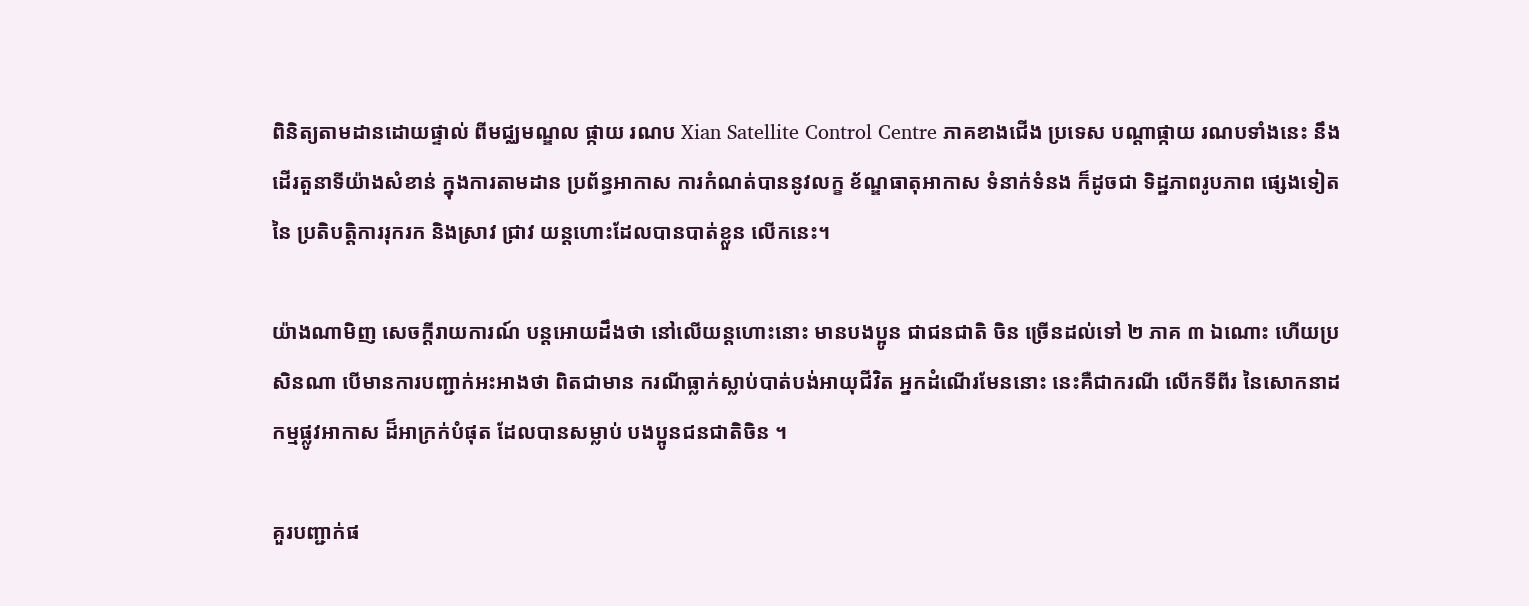ពិនិត្យតាមដានដោយផ្ទាល់ ពីមជ្ឈមណ្ឌល ផ្កាយ រណប Xian Satellite Control Centre ភាគខាងជើង ប្រទេស បណ្តាផ្កាយ រណបទាំងនេះ នឹងដើរតួនាទីយ៉ាងសំខាន់ ក្នុងការតាមដាន ប្រព័ន្ធអាកាស ការកំណត់បាននូវលក្ខ ខ័ណ្ឌធាតុអាកាស ទំនាក់ទំនង ក៏ដូចជា ទិដ្ឋភាពរូបភាព ផ្សេងទៀតនៃ ប្រតិបត្តិការរុករក និងស្រាវ ជ្រាវ យន្តហោះដែលបានបាត់ខ្លួន លើកនេះ។

យ៉ាងណាមិញ សេចក្តីរាយការណ៍ បន្តអោយដឹងថា នៅលើយន្តហោះនោះ មានបងប្អូន ជាជនជាតិ ចិន ច្រើនដល់ទៅ ២ ភាគ ៣ ឯណោះ ហើយប្រសិនណា បើមានការបញ្ជាក់អះអាងថា ពិតជាមាន ករណីធ្លាក់ស្លាប់បាត់បង់អាយុជីវិត អ្នកដំណើរមែននោះ នេះគឺជាករណី លើកទីពីរ នៃសោកនាដ កម្មផ្លូវអាកាស ដ៏អាក្រក់បំផុត ដែលបានសម្លាប់ បងប្អូនជនជាតិចិន ។

គួរបញ្ជាក់ផ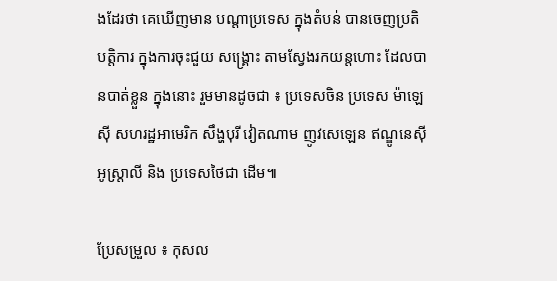ងដែរថា គេឃើញមាន បណ្តាប្រទេស ក្នុងតំបន់ បានចេញប្រតិបត្តិការ ក្នុងការចុះជួយ សង្គ្រោះ តាមស្វែងរកយន្តហោះ ដែលបានបាត់ខ្លួន ក្នុងនោះ រួមមានដូចជា ៖ ប្រទេសចិន ប្រទេស ម៉ាឡេស៊ី សហរដ្ឋអាមេរិក សឹង្ហបុរី វៀតណាម ញូវសេឡេន ឥណ្ឌូនេស៊ី អូស្រ្តាលី និង ប្រទេសថៃជា ដើម៕

ប្រែសម្រួល ៖ កុសល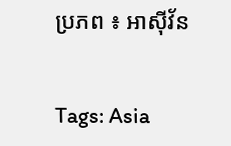ប្រភព ៖ អាស៊ីវ័ន


Tags: Asia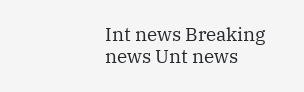Int news Breaking news Unt news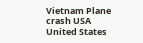Vietnam Plane crash USA United States